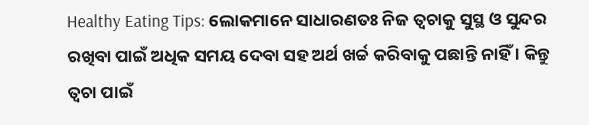Healthy Eating Tips: ଲୋକମାନେ ସାଧାରଣତଃ ନିଜ ତ୍ୱଚାକୁ ସୁସ୍ଥ ଓ ସୁନ୍ଦର ରଖିବା ପାଇଁ ଅଧିକ ସମୟ ଦେବା ସହ ଅର୍ଥ ଖର୍ଚ୍ଚ କରିବାକୁ ପଛାନ୍ତି ନାହିଁ । କିନ୍ତୁ ତ୍ୱଚା ପାଇଁ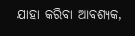ଯାହା କରିବା ଆବଶ୍ୟକ,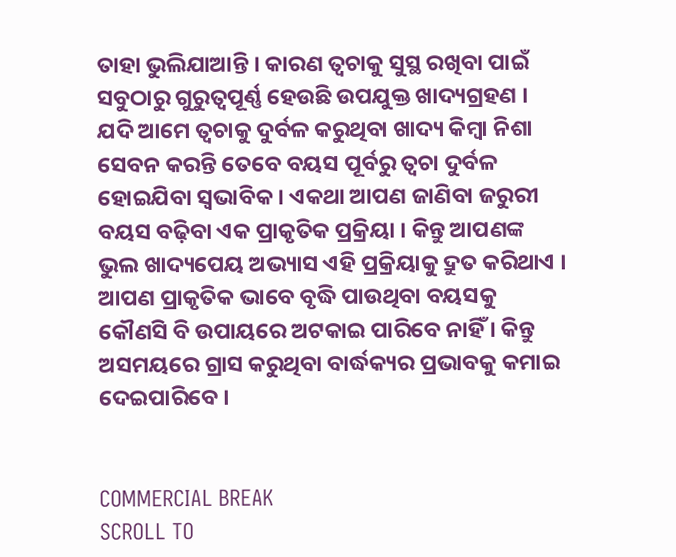ତାହା ଭୁଲିଯାଆନ୍ତି । କାରଣ ତ୍ୱଚାକୁ ସୁସ୍ଥ ରଖିବା ପାଇଁ ସବୁଠାରୁ ଗୁରୁତ୍ୱପୂର୍ଣ୍ଣ ହେଉଛି ଉପଯୁକ୍ତ ଖାଦ୍ୟଗ୍ରହଣ । ଯଦି ଆମେ ତ୍ୱଚାକୁ ଦୁର୍ବଳ କରୁଥିବା ଖାଦ୍ୟ କିମ୍ବା ନିଶା ସେବନ କରନ୍ତି ତେବେ ବୟସ ପୂର୍ବରୁ ତ୍ୱଚା ଦୁର୍ବଳ ହୋଇଯିବା ସ୍ୱଭାବିକ । ଏକଥା ଆପଣ ଜାଣିବା ଜରୁରୀ ବୟସ ବଢ଼ିବା ଏକ ପ୍ରାକୃତିକ ପ୍ରକ୍ରିୟା । କିନ୍ତୁ ଆପଣଙ୍କ ଭୁଲ ଖାଦ୍ୟପେୟ ଅଭ୍ୟାସ ଏହି ପ୍ରକ୍ରିୟାକୁ ଦ୍ରୁତ କରିଥାଏ । ଆପଣ ପ୍ରାକୃତିକ ଭାବେ ବୃଦ୍ଧି ପାଉଥିବା ବୟସକୁ କୌଣସି ବି ଉପାୟରେ ଅଟକାଇ ପାରିବେ ନାହିଁ । କିନ୍ତୁ ଅସମୟରେ ଗ୍ରାସ କରୁଥିବା ବାର୍ଦ୍ଧକ୍ୟର ପ୍ରଭାବକୁ କମାଇ ଦେଇପାରିବେ ।


COMMERCIAL BREAK
SCROLL TO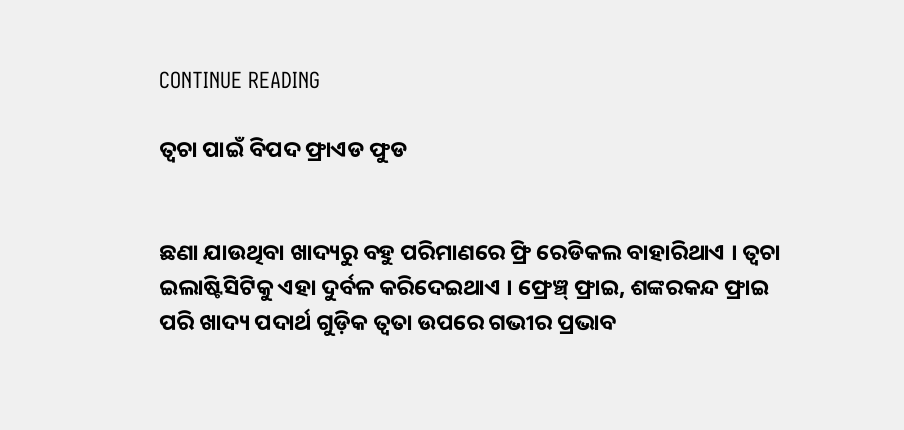CONTINUE READING

ତ୍ୱଚା ପାଇଁ ବିପଦ ଫ୍ରାଏଡ ଫୁଡ


ଛଣା ଯାଉଥିବା ଖାଦ୍ୟରୁ ବହୁ ପରିମାଣରେ ଫ୍ରି ରେଡିକଲ ବାହାରିଥାଏ । ତ୍ୱଚା ଇଲାଷ୍ଟିସିଟିକୁ ଏହା ଦୁର୍ବଳ କରିଦେଇଥାଏ । ଫ୍ରେଞ୍ଚ୍ ଫ୍ରାଇ, ଶଙ୍କରକନ୍ଦ ଫ୍ରାଇ ପରି ଖାଦ୍ୟ ପଦାର୍ଥ ଗୁଡ଼ିକ ତ୍ୱତା ଉପରେ ଗଭୀର ପ୍ରଭାବ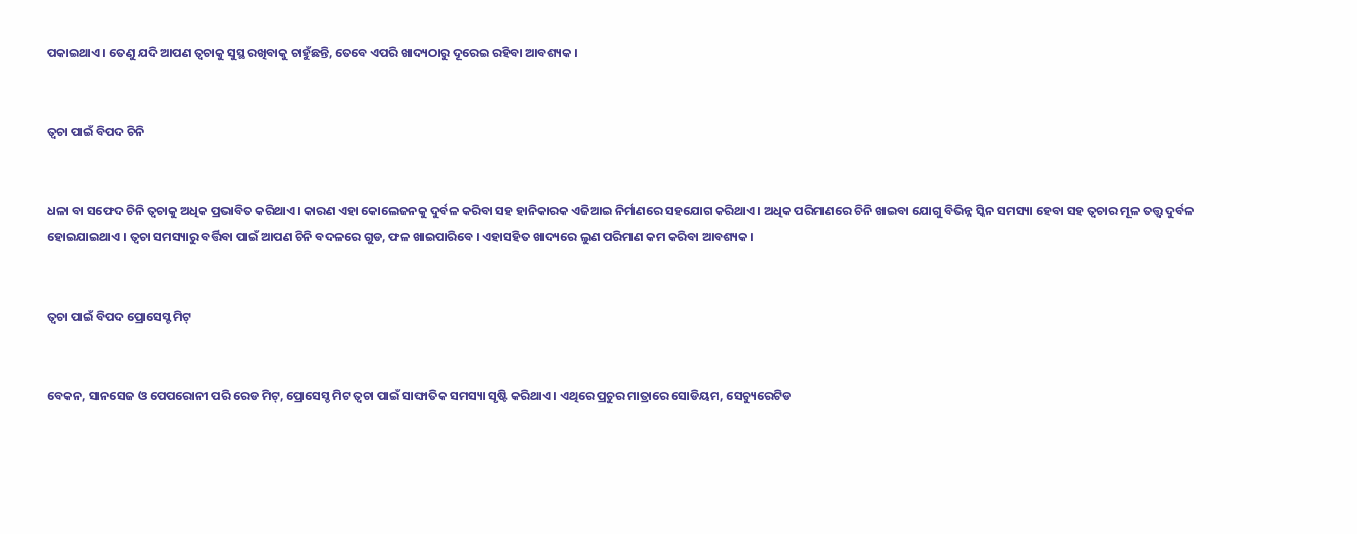ପକାଇଥାଏ । ତେଣୁ ଯଦି ଆପଣ ତ୍ୱଚାକୁ ସୁସ୍ଥ ରଖିବାକୁ ଚାହୁଁଛନ୍ତି, ତେବେ ଏପରି ଖାଦ୍ୟଠାରୁ ଦୂରେଇ ରହିବା ଆବଶ୍ୟକ ।


ତ୍ୱଚା ପାଇଁ ବିପଦ ଚିନି


ଧଳା ବା ସଫେଦ ଚିନି ତ୍ୱଚାକୁ ଅଧିକ ପ୍ରଭାବିତ କରିଥାଏ । କାରଣ ଏହା କୋଲେଜନକୁ ଦୁର୍ବଳ କରିବା ସହ ହାନିକାରକ ଏଜିଆଇ ନିର୍ମାଣରେ ସହଯୋଗ କରିଥାଏ । ଅଧିକ ପରିମାଣରେ ଚିନି ଖାଇବା ଯୋଗୁ ବିଭିନ୍ନ ସ୍କିନ ସମସ୍ୟା ହେବା ସହ ତ୍ୱଚାର ମୂଳ ତତ୍ତ୍ୱ ଦୁର୍ବଳ ହୋଇଯାଇଥାଏ । ତ୍ୱଚା ସମସ୍ୟାରୁ ବର୍ତ୍ତିବା ପାଇଁ ଆପଣ ଚିନି ବଦଳରେ ଗୁଡ, ଫଳ ଖାଇପାରିବେ । ଏହାସହିତ ଖାଦ୍ୟରେ ଲୁଣ ପରିମାଣ କମ କରିବା ଆବଶ୍ୟକ ।


ତ୍ୱଚା ପାଇଁ ବିପଦ ପ୍ରୋସେସ୍ଟ ମିଟ୍


ବେକନ, ସାନସେଜ ଓ ପେପରୋନୀ ପରି ରେଡ ମିଟ୍, ପ୍ରୋସେସ୍ଡ ମିଟ ତ୍ୱଚା ପାଇଁ ସାଙ୍ଘାତିକ ସମସ୍ୟା ସୃଷ୍ଟି କରିଥାଏ । ଏଥିରେ ପ୍ରଚୁର ମାତ୍ରାରେ ସୋଡିୟମ, ସେଚ୍ୟୁରେଟିଡ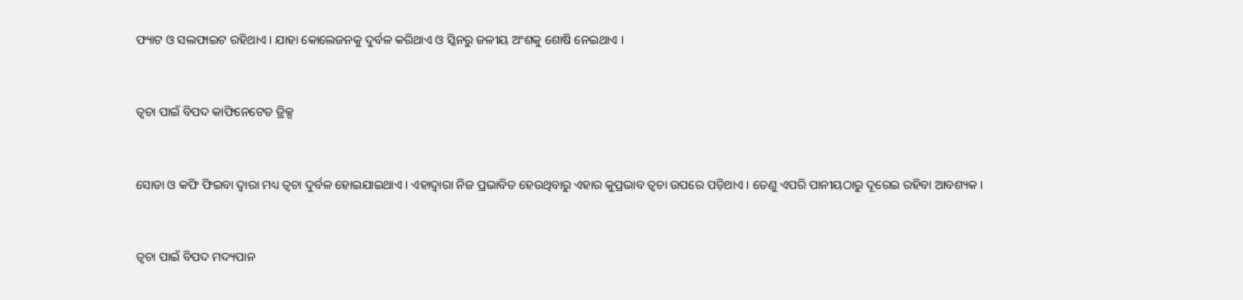ଫ୍ୟାଟ ଓ ସଲଫାଇଟ ରହିଥାଏ । ଯାହା କୋଲେଜନକୁ ଦୁର୍ବଳ କରିଥାଏ ଓ ସ୍କିନରୁ ଜଳୀୟ ଅଂଶକୁ ଶୋଷି ନେଇଥାଏ ।


ତ୍ୱଚା ପାଇଁ ବିପଦ କାଫିନେଟେଡ ଡ୍ରିକ୍ସ


ସୋଡା ଓ କଫି ଫିଇବା ଦ୍ୱାରା ମଧ୍ୟ ତ୍ୱଚା ଦୁର୍ବଳ ହୋଇଯାଇଥାଏ । ଏହାଦ୍ୱାରା ନିଜ ପ୍ରଭାବିତ ହେଉଥିବାରୁ ଏହାର କୁପ୍ରଭାବ ତ୍ୱଚା ଉପରେ ପଡ଼ିଥାଏ । ତେଣୁ ଏପରି ପାନୀୟଠାରୁ ଦୂରେଇ ରହିବା ଆବଶ୍ୟକ ।


ତ୍ୱଚା ପାଇଁ ବିପଦ ମଦ୍ୟପାନ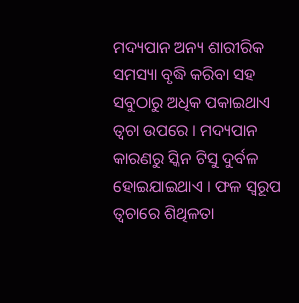ମଦ୍ୟପାନ ଅନ୍ୟ ଶାରୀରିକ ସମସ୍ୟା ବୃଦ୍ଧି କରିବା ସହ ସବୁଠାରୁ ଅଧିକ ପକାଇଥାଏ ତ୍ୱଚା ଉପରେ । ମଦ୍ୟପାନ କାରଣରୁ ସ୍କିନ ଟିସୁ ଦୁର୍ବଳ ହୋଇଯାଇଥାଏ । ଫଳ ସ୍ୱରୂପ ତ୍ୱଚାରେ ଶିଥିଳତା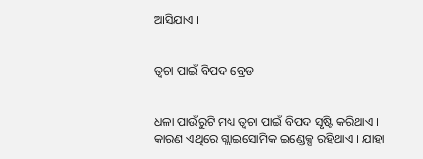ଆସିଯାଏ ।


ତ୍ୱଚା ପାଇଁ ବିପଦ ବ୍ରେଡ


ଧଳା ପାଉଁରୁଟି ମଧ୍ୟ ତ୍ୱଚା ପାଇଁ ବିପଦ ସୃଷ୍ଟି କରିଥାଏ । କାରଣ ଏଥିରେ ଗ୍ଲାଇସୋମିକ ଇଣ୍ଡେକ୍ସ ରହିଥାଏ । ଯାହା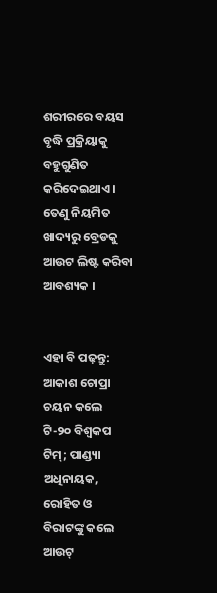ଶରୀରରେ ବୟସ ବୃଦ୍ଧି ପ୍ରକ୍ରିୟାକୁ ବହୁଗୁଣିତ କରିଦେଇଥାଏ । ତେଣୁ ନିୟମିତ ଖାଦ୍ୟରୁ ବ୍ରେଡକୁ ଆଉଟ ଲିଷ୍ଟ କରିବା ଆବଶ୍ୟକ ।


ଏହା ବି ପଢ଼ନ୍ତୁ: ଆକାଶ ଚୋପ୍ରା ଚୟନ କଲେ ଟି-୨୦ ବିଶ୍ୱକପ ଟିମ୍; ପାଣ୍ଡ୍ୟା ଅଧିନାୟକ, ରୋହିତ ଓ ବିରାଟଙ୍କୁ କଲେ ଆଉଟ୍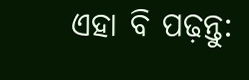ଏହା ବି ପଢ଼ନ୍ତୁ: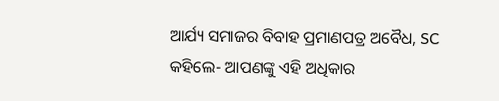ଆର୍ଯ୍ୟ ସମାଜର ବିବାହ ପ୍ରମାଣପତ୍ର ଅବୈଧ, SC କହିଲେ- ଆପଣଙ୍କୁ ଏହି ଅଧିକାର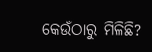କେଉଁଠାରୁ ମିଳିଛି?